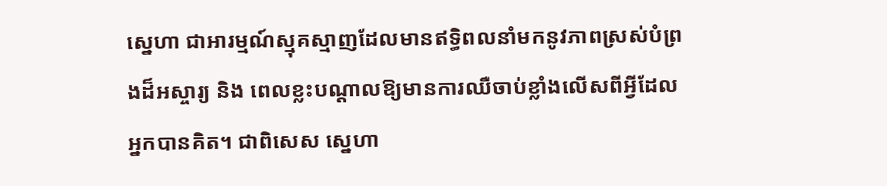ស្នេហា ជាអារម្មណ៍ស្មុគស្មាញដែលមានឥទ្ធិពលនាំមកនូវភាពស្រស់បំព្រងដ៏អស្ចារ្យ និង ពេលខ្លះបណ្ដាលឱ្យមានការឈឺចាប់ខ្លាំងលើសពីអ្វីដែលអ្នកបានគិត។ ជាពិសេស ស្នេហា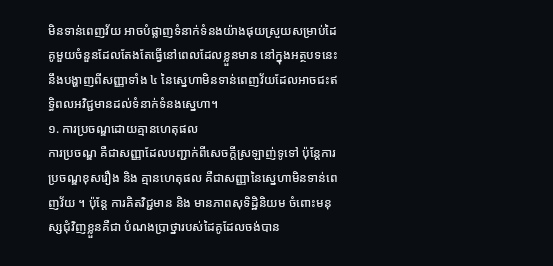មិនទាន់ពេញវ័យ អាចបំផ្លាញទំនាក់ទំនងយ៉ាងផុយស្រួយសម្រាប់ដៃគូមួយចំនួនដែលតែងតែធ្វើនៅពេលដែលខ្លួនមាន នៅក្នុងអត្ថបទនេះ នឹងបង្ហាញពីសញ្ញាទាំង ៤ នៃស្នេហាមិនទាន់ពេញវ័យដែលអាចជះឥទ្ធិពលអវិជ្ជមានដល់ទំនាក់ទំនងស្នេហា។
១. ការប្រចណ្ឌដោយគ្មានហេតុផល
ការប្រចណ្ឌ គឺជាសញ្ញាដែលបញ្ជាក់ពីសេចក្តីស្រឡាញ់ទូទៅ ប៉ុន្តែការប្រចណ្ឌខុសរឿង និង គ្មានហេតុផល គឺជាសញ្ញានៃស្នេហាមិនទាន់ពេញវ័យ ។ ប៉ុន្តែ ការគិតវិជ្ជមាន និង មានភាពសុទិដ្ឋិនិយម ចំពោះមនុស្សជុំវិញខ្លួនគឺជា បំណងប្រាថ្នារបស់ដៃគូដែលចង់បាន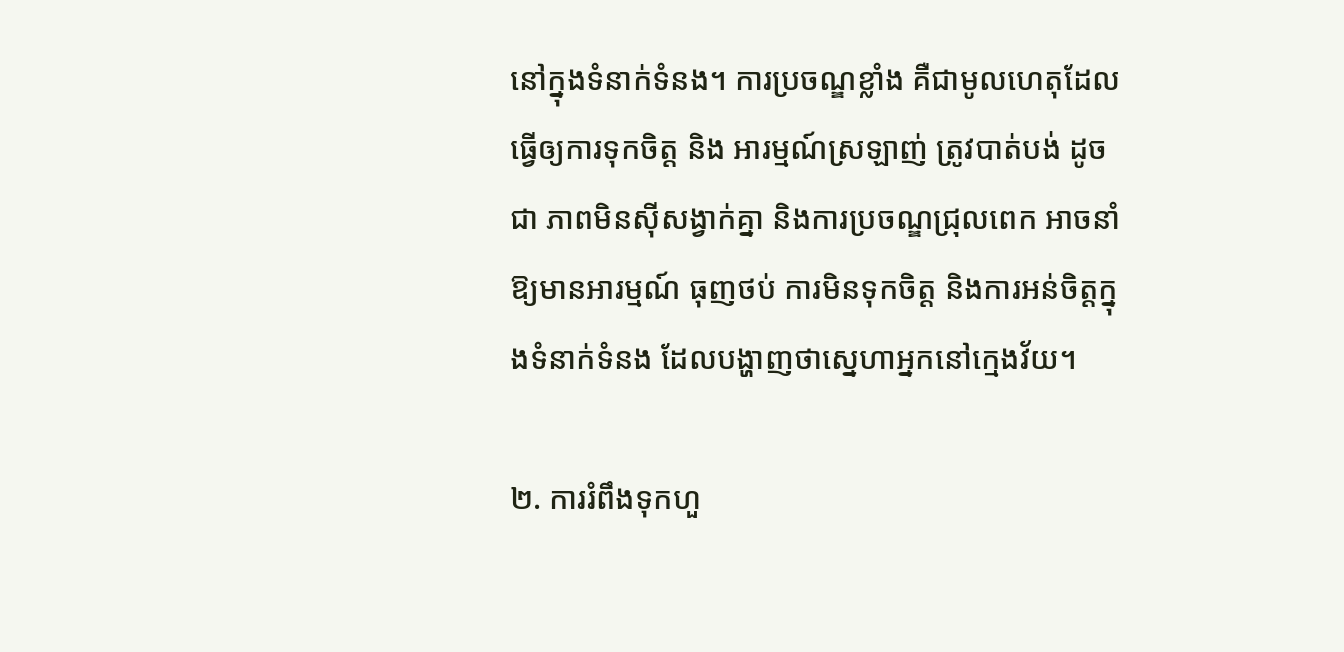នៅក្នុងទំនាក់ទំនង។ ការប្រចណ្ឌខ្លាំង គឺជាមូលហេតុដែលធ្វើឲ្យការទុកចិត្ត និង អារម្មណ៍ស្រឡាញ់ ត្រូវបាត់បង់ ដូចជា ភាពមិនស៊ីសង្វាក់គ្នា និងការប្រចណ្ឌជ្រុលពេក អាចនាំឱ្យមានអារម្មណ៍ ធុញថប់ ការមិនទុកចិត្ត និងការអន់ចិត្តក្នុងទំនាក់ទំនង ដែលបង្ហាញថាស្នេហាអ្នកនៅក្មេងវ័យ។

២. ការរំពឹងទុកហួ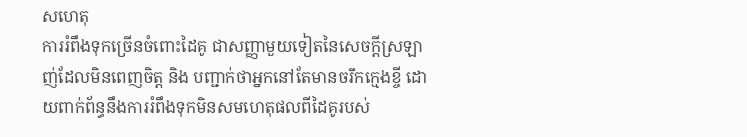សហេតុ
ការរំពឹងទុកច្រើនចំពោះដៃគូ ជាសញ្ញាមួយទៀតនៃសេចក្ដីស្រឡាញ់ដែលមិនពេញចិត្ត និង បញ្ជាក់ថាអ្នកនៅតែមានចរឹកក្មេងខ្ចី ដោយពាក់ព័ន្ធនឹងការរំពឹងទុកមិនសមហេតុផលពីដៃគូរបស់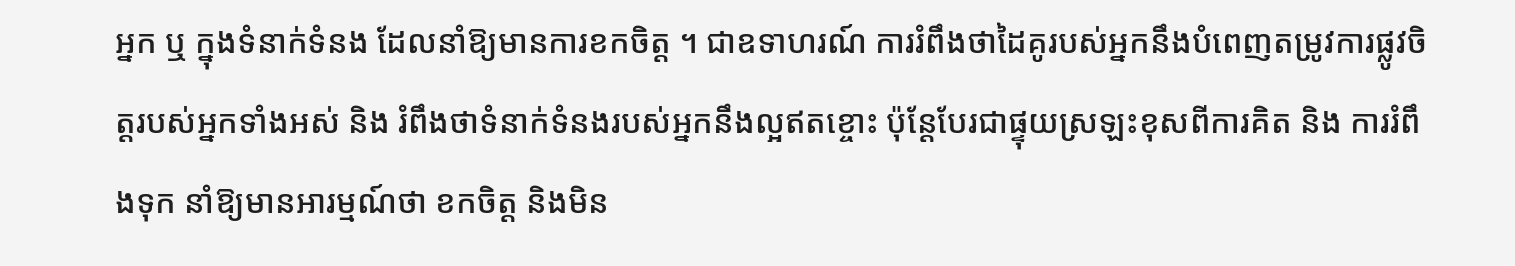អ្នក ឬ ក្នុងទំនាក់ទំនង ដែលនាំឱ្យមានការខកចិត្ត ។ ជាឧទាហរណ៍ ការរំពឹងថាដៃគូរបស់អ្នកនឹងបំពេញតម្រូវការផ្លូវចិត្តរបស់អ្នកទាំងអស់ និង រំពឹងថាទំនាក់ទំនងរបស់អ្នកនឹងល្អឥតខ្ចោះ ប៉ុន្តែបែរជាផ្ទុយស្រឡះខុសពីការគិត និង ការរំពឹងទុក នាំឱ្យមានអារម្មណ៍ថា ខកចិត្ត និងមិន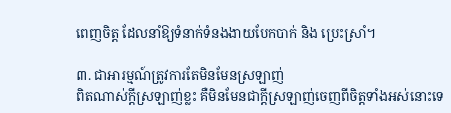ពេញចិត្ត ដែលនាំឱ្យទំនាក់ទំនងងាយបែកបាក់ និង ប្រេះស្រាំ។

៣. ជាអារម្មណ៍ត្រូវការតែមិនមែនស្រឡាញ់
ពិតណាស់ក្តីស្រឡាញ់ខ្លះ គឺមិនមែនជាក្តីស្រឡាញ់ចេញពីចិត្តទាំងអស់នោះទេ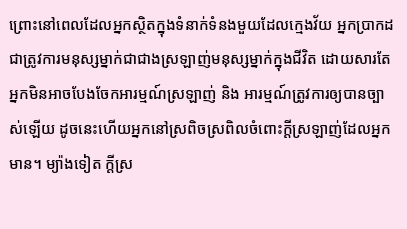ព្រោះនៅពេលដែលអ្នកស្ថិតក្នុងទំនាក់ទំនងមួយដែលក្មេងវ័យ អ្នកប្រាកដជាត្រូវការមនុស្សម្នាក់ជាជាងស្រឡាញ់មនុស្សម្នាក់ក្នុងជីវិត ដោយសារតែអ្នកមិនអាចបែងចែកអារម្មណ៍ស្រឡាញ់ និង អារម្មណ៍ត្រូវការឲ្យបានច្បាស់ឡើយ ដូចនេះហើយអ្នកនៅស្រពិចស្រពិលចំពោះក្តីស្រឡាញ់ដែលអ្នកមាន។ ម្យ៉ាងទៀត ក្តីស្រ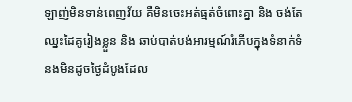ឡាញ់មិនទាន់ពេញវ័យ គឺមិនចេះអត់ធ្មត់ចំពោះគ្នា និង ចង់តែឈ្នះដៃគូរៀងខ្លួន និង ឆាប់បាត់បង់អារម្មណ៍រំភើបក្នុងទំនាក់ទំនងមិនដូចថ្ងៃដំបូងដែល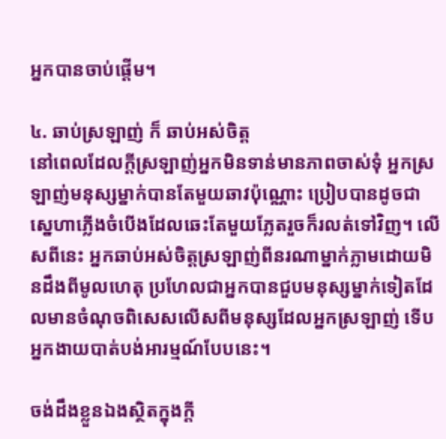អ្នកបានចាប់ផ្តើម។

៤. ឆាប់ស្រឡាញ់ ក៏ ឆាប់អស់ចិត្ត
នៅពេលដែលក្តីស្រឡាញ់អ្នកមិនទាន់មានភាពចាស់ទុំ អ្នកស្រឡាញ់មនុស្សម្នាក់បានតែមួយឆាវប៉ុណ្ណោះ ប្រៀបបានដូចជាស្នេហាភ្លើងចំបើងដែលឆេះតែមួយភ្លែតរួចក៏រលត់ទៅវិញ។ លើសពីនេះ អ្នកឆាប់អស់ចិត្តស្រឡាញ់ពីនរណាម្នាក់ភ្លាមដោយមិនដឹងពីមូលហេតុ ប្រហែលជាអ្នកបានជួបមនុស្សម្នាក់ទៀតដែលមានចំណុចពិសេសលើសពីមនុស្សដែលអ្នកស្រឡាញ់ ទើបអ្នកងាយបាត់បង់អារម្មណ៍បែបនេះ។

ចង់ដឹងខ្លួនឯងស្ថិតក្នុងក្តី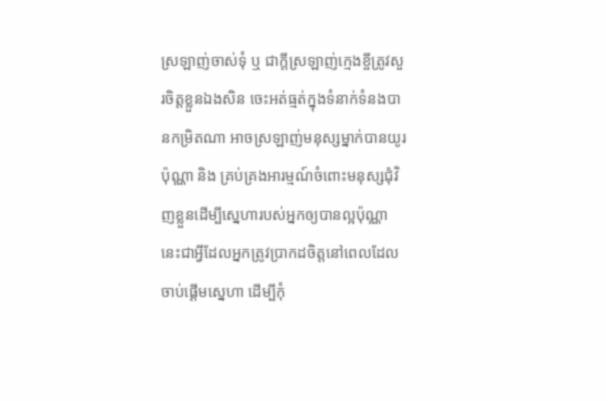ស្រឡាញ់ចាស់ទុំ ឬ ជាក្តីស្រឡាញ់ក្មេងខ្ចីត្រូវសួរចិត្តខ្លួនឯងសិន ចេះអត់ធ្មត់ក្នុងទំនាក់ទំនងបានកម្រិតណា អាចស្រឡាញ់មនុស្សម្នាក់បានយូរប៉ុណ្ណា និង គ្រប់គ្រងអារម្មណ៍ចំពោះមនុស្សជុំវិញខ្លួនដើម្បីសេ្នហារបស់អ្នកឲ្យបានល្អប៉ុណ្ណា នេះជាអ្វីដែលអ្នកត្រូវប្រាកដចិត្តនៅពេលដែលចាប់ផ្តើមស្នេហា ដើម្បីកុំ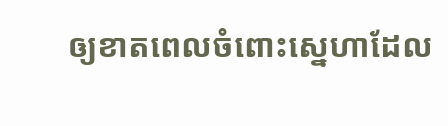ឲ្យខាតពេលចំពោះស្នេហាដែល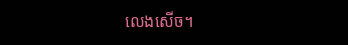លេងសើច។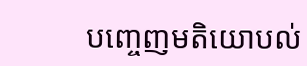បញ្ចេញមតិយោបល់